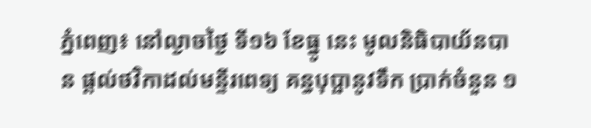ភ្នំពេញ៖ នៅល្ងាចថ្ងៃ ទី១៦ ខែធ្នូ នេះ មូលនិធិបាយ័នបាន ផ្តល់ថវិកាដល់មន្ទីរពេទ្យ គន្ធបុប្ផានូវទឹក ប្រាក់ចំនួន ១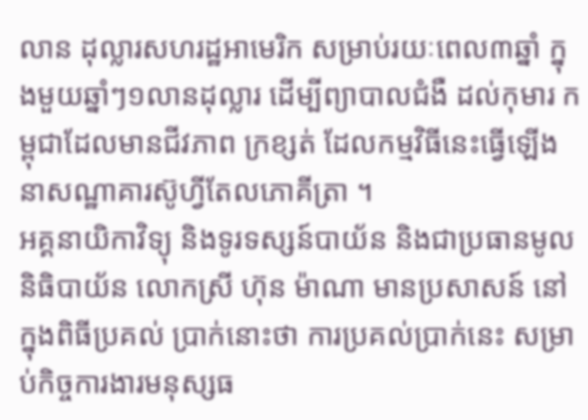លាន ដុល្លារសហរដ្ឋអាមេរិក សម្រាប់រយៈពេល៣ឆ្នាំ ក្នុងមួយឆ្នាំៗ១លានដុល្លារ ដើម្បីព្យាបាលជំងឺ ដល់កុមារ កម្ពុជាដែលមានជីវភាព ក្រខ្សត់ ដែលកម្មវិធីនេះធ្វើឡើង នាសណ្ឋាគារស៊ូហ្វីតែលភោគីត្រា ។
អគ្គនាយិកាវិទ្យុ និងទូរទស្សន៍បាយ័ន និងជាប្រធានមូលនិធិបាយ័ន លោកស្រី ហ៊ុន ម៉ាណា មានប្រសាសន៍ នៅក្នុងពិធីប្រគល់ ប្រាក់នោះថា ការប្រគល់ប្រាក់នេះ សម្រាប់កិច្ចការងារមនុស្សធ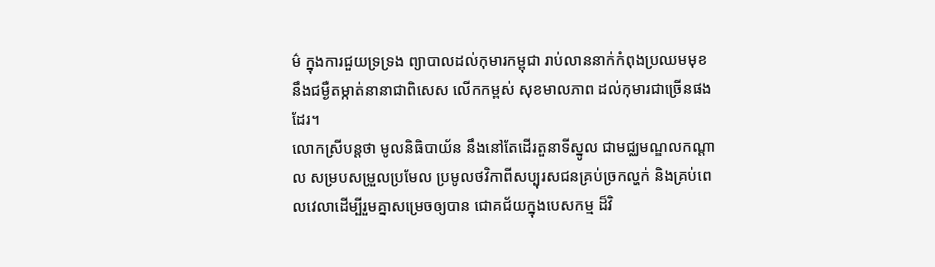ម៌ ក្នុងការជួយទ្រទ្រង ព្យាបាលដល់កុមារកម្ពុជា រាប់លាននាក់កំពុងប្រឈមមុខ នឹងជម្ងឺតម្កាត់នានាជាពិសេស លើកកម្ពស់ សុខមាលភាព ដល់កុមារជាច្រើនផងដែរ។
លោកស្រីបន្តថា មូលនិធិបាយ័ន នឹងនៅតែដើរតួនាទីស្នូល ជាមជ្ឈមណ្ឌលកណ្តាល សម្របសម្រួលប្រមែល ប្រមូលថវិកាពីសប្បុរសជនគ្រប់ច្រកល្ហក់ និងគ្រប់ពេលវេលាដើម្បីរួមគ្នាសម្រេចឲ្យបាន ជោគជ័យក្នុងបេសកម្ម ដ៏វិ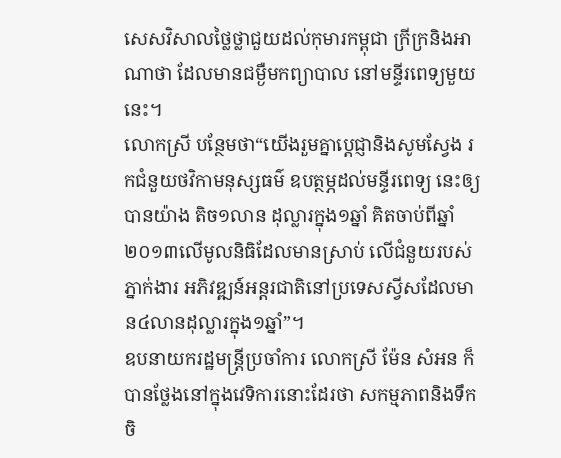សេសវិសាលថ្លៃថ្លាជួយដល់កុមារកម្ពុជា ក្រីក្រនិងអាណាថា ដែលមានជម្ងឺមកព្យាបាល នៅមន្ទីរពេទ្យមួយនេះ។
លោកស្រី បន្ថែមថា“យើងរួមគ្នាប្តេជ្ញានិងសូមស្វែង រកជំនួយថវិកាមនុស្សធម៌ ឧបត្ថម្ភដល់មន្ទីរពេទ្យ នេះឲ្យ បានយ៉ាង តិច១លាន ដុល្លារក្នុង១ឆ្នាំ គិតចាប់ពីឆ្នាំ២០១៣លើមូលនិធិដែលមានស្រាប់ លើជំនួយរបស់ភ្នាក់ងារ អភិវឌ្ឍន៍អន្តរជាតិនៅប្រទេសស្វីសដែលមាន៤លានដុល្លារក្នុង១ឆ្នាំ”។
ឧបនាយករដ្ឋមន្រ្តីប្រចាំការ លោកស្រី ម៉ែន សំអន ក៏បានថ្លែងនៅក្នុងវេទិការនោះដែរថា សកម្មភាពនិងទឹកចិ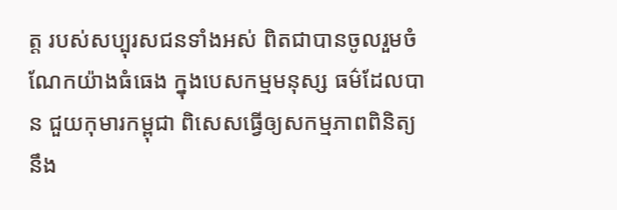ត្ត របស់សប្បុរសជនទាំងអស់ ពិតជាបានចូលរួមចំណែកយ៉ាងធំធេង ក្នុងបេសកម្មមនុស្ស ធម៌ដែលបាន ជួយកុមារកម្ពុជា ពិសេសធ្វើឲ្យសកម្មភាពពិនិត្យនឹង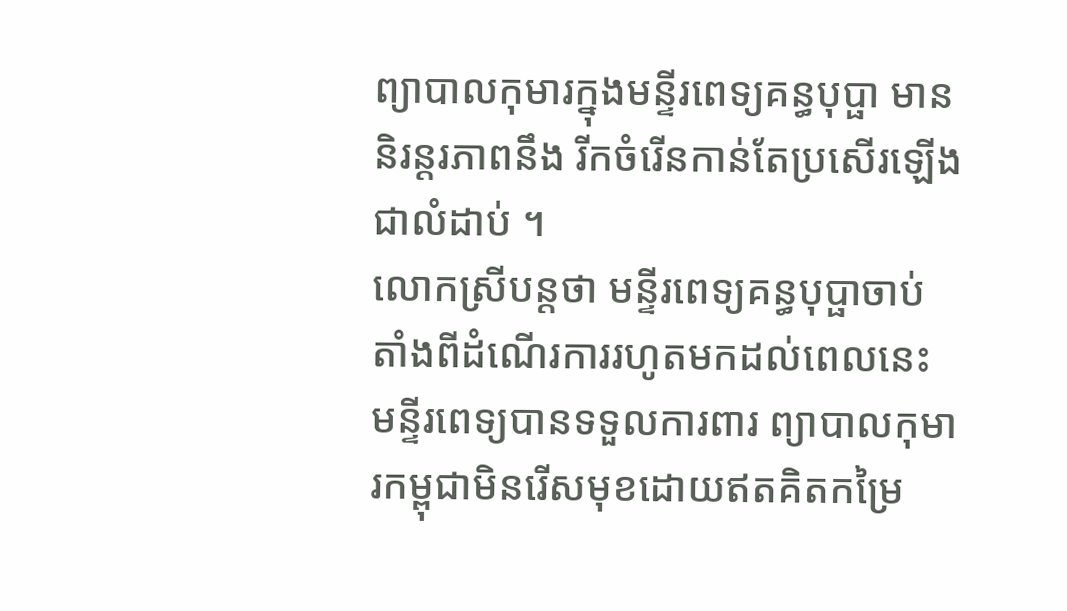ព្យាបាលកុមារក្នុងមន្ទីរពេទ្យគន្ធបុប្ផា មាននិរន្តរភាពនឹង រីកចំរើនកាន់តែប្រសើរឡើងជាលំដាប់ ។
លោកស្រីបន្តថា មន្ទីរពេទ្យគន្ធបុប្ផាចាប់តាំងពីដំណើរការរហូតមកដល់ពេលនេះ មន្ទីរពេទ្យបានទទួលការពារ ព្យាបាលកុមារកម្ពុជាមិនរើសមុខដោយឥតគិតកម្រៃ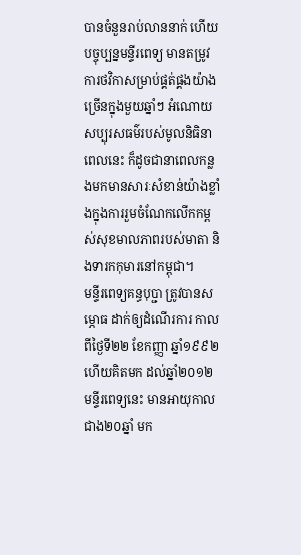បានចំនួនរាប់លាននាក់ ហើយបច្ចុប្បន្នមន្ទីរពេទ្យ មានតម្រូវការថវិកាសម្រាប់ផ្គត់ផ្គងយ៉ាងច្រើនក្នុងមួយឆ្នាំៗ អំណោយសប្បុរសធម៌របស់មូលនិធិនាពេលនេះ ក៏ដូចជានាពេលកន្លងមកមានសារៈសំខាន់យ៉ាងខ្លាំងក្នុងការរួមចំណែកលើកកម្ពស់សុខមាលភាពរបស់មាតា និងទារកកុមារនៅកម្ពុជា។
មន្ទីរពេទ្យគន្ធបុប្ជា ត្រូវបានសម្ភោធ ដាក់ឲ្យដំណើរការ កាលពីថ្ងៃទី២២ ខែកញ្ញា ឆ្នាំ១៩៩២ ហើយគិតមក ដល់ឆ្នាំ២០១២ មន្ទីរពេទ្យនេះ មានអាយុកាល ជាង២០ឆ្នាំ មក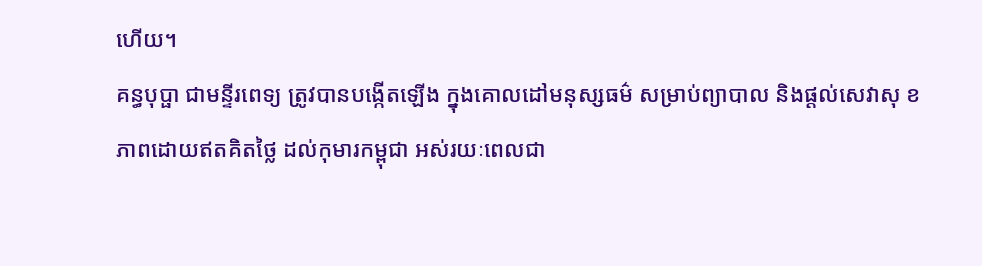ហើយ។
គន្ធបុប្ផា ជាមន្ទីរពេទ្យ ត្រូវបានបង្កើតឡើង ក្នុងគោលដៅមនុស្សធម៌ សម្រាប់ព្យាបាល និងផ្ដល់សេវាសុ ខភាពដោយឥតគិតថ្លៃ ដល់កុមារកម្ពុជា អស់រយៈពេលជា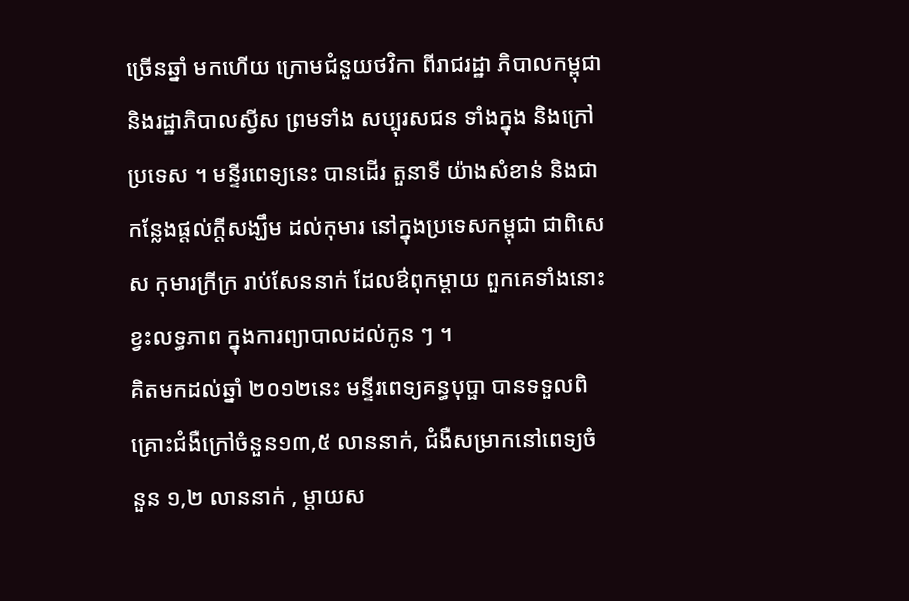ច្រើនឆ្នាំ មកហើយ ក្រោមជំនួយថវិកា ពីរាជរដ្ឋា ភិបាលកម្ពុជា និងរដ្ឋាភិបាលស្វីស ព្រមទាំង សប្បុរសជន ទាំងក្នុង និងក្រៅប្រទេស ។ មន្ទីរពេទ្យនេះ បានដើរ តួនាទី យ៉ាងសំខាន់ និងជាកន្លែងផ្ដល់ក្ដីសង្ឃឹម ដល់កុមារ នៅក្នុងប្រទេសកម្ពុជា ជាពិសេស កុមារក្រីក្រ រាប់សែននាក់ ដែលឳពុកម្តាយ ពួកគេទាំងនោះខ្វះលទ្ធភាព ក្នុងការព្យាបាលដល់កូន ៗ ។
គិតមកដល់ឆ្នាំ ២០១២នេះ មន្ទីរពេទ្យគន្ធបុប្ផា បានទទួលពិគ្រោះជំងឺក្រៅចំនួន១៣,៥ លាននាក់, ជំងឺសម្រាកនៅពេទ្យចំនួន ១,២ លាននាក់ , ម្តាយស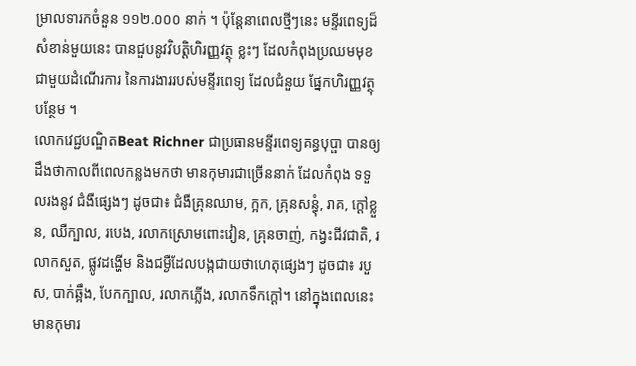ម្រាលទារកចំនួន ១១២.០០០ នាក់ ។ ប៉ុន្តែនាពេលថ្មីៗនេះ មន្ទីរពេទ្យដ៏សំខាន់មួយនេះ បានជួបនូវវិបត្តិហិរញ្ញវត្ថុ ខ្លះៗ ដែលកំពុងប្រឈមមុខជាមួយដំណើរការ នៃការងាររបស់មន្ទីរពេទ្យ ដែលជំនួយ ផ្នែកហិរញ្ញវត្ថុបន្ថែម ។
លោកវេជ្ជបណ្ឌិតBeat Richner ជាប្រធានមន្ទីរពេទ្យគន្ធបុប្ផា បានឲ្យ ដឹងថាកាលពីពេលកន្លងមកថា មានកុមារជាច្រើននាក់ ដែលកំពុង ទទួលរងនូវ ជំងឺផ្សេងៗ ដូចជា៖ ជំងឺគ្រុនឈាម, ក្អក, គ្រុនសន្ធុំ, រាគ, ក្តៅខ្លួន, ឈឺក្បាល, របេង, រលាកស្រោមពោះវៀន, គ្រុនចាញ់, កង្វះជីវជាតិ, រលាកសួត, ផ្លូវដង្ហើម និងជម្ងឺដែលបង្កជាយថាហេតុផ្សេងៗ ដូចជា៖ របួស, បាក់ឆ្អឹង, បែកក្បាល, រលាកភ្លើង, រលាកទឹកក្តៅ។ នៅក្នុងពេលនេះ មានកុមារ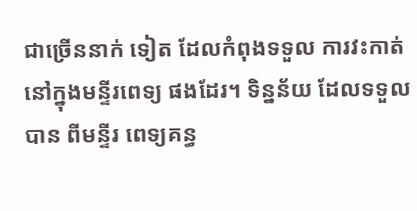ជាច្រើននាក់ ទៀត ដែលកំពុងទទួល ការវះកាត់នៅក្នុងមន្ទីរពេទ្យ ផងដែរ។ ទិន្នន័យ ដែលទទួលបាន ពីមន្ទីរ ពេទ្យគន្ធ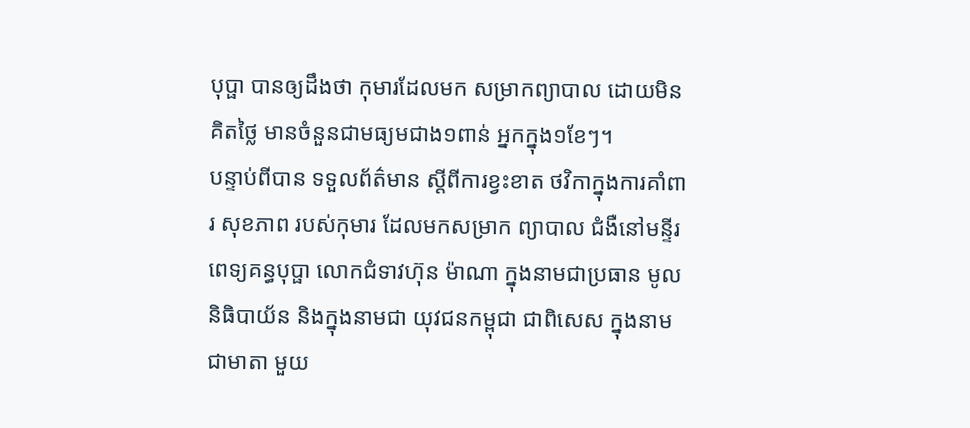បុប្ផា បានឲ្យដឹងថា កុមារដែលមក សម្រាកព្យាបាល ដោយមិនគិតថ្លៃ មានចំនួនជាមធ្យមជាង១ពាន់ អ្នកក្នុង១ខែៗ។
បន្ទាប់ពីបាន ទទួលព័ត៌មាន ស្តីពីការខ្វះខាត ថវិកាក្នុងការគាំពារ សុខភាព របស់កុមារ ដែលមកសម្រាក ព្យាបាល ជំងឺនៅមន្ទីរពេទ្យគន្ធបុប្ផា លោកជំទាវហ៊ុន ម៉ាណា ក្នុងនាមជាប្រធាន មូលនិធិបាយ័ន និងក្នុងនាមជា យុវជនកម្ពុជា ជាពិសេស ក្នុងនាមជាមាតា មួយ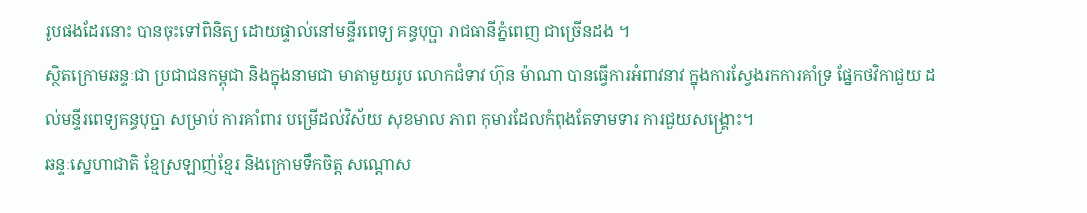រូបផងដែរនោះ បានចុះទៅពិនិត្យ ដោយផ្ទាល់នៅមន្ទីរពេទ្យ គន្ធបុប្ផា រាជធានីភ្នំពេញ ជាច្រើនដង ។
ស្ថិតក្រោមឆន្ទៈជា ប្រជាជនកម្ពុជា និងក្នុងនាមជា មាតាមួយរូប លោកជំទាវ ហ៊ុន ម៉ាណា បានធ្វើការអំពាវនាវ ក្នុងការស្វែងរកការគាំទ្រ ផ្នែកថវិកាជួយ ដល់មន្ទីរពេទ្យគន្ធបុប្ជា សម្រាប់ ការគាំពារ បម្រើដល់វិស័យ សុខមាល ភាព កុមារដែលកំពុងតែទាមទារ ការជួយសង្រ្គោះ។
ឆន្ទៈសេ្នហាជាតិ ខ្មែស្រឡាញ់ខ្មែរ និងក្រោមទឹកចិត្ត សណ្ដោស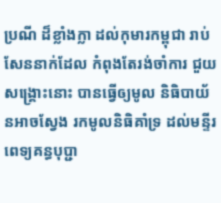ប្រណី ដ៏ខ្លាំងក្លា ដល់កុមារកម្ពុជា រាប់សែននាក់ដែល កំពុងតែរង់ចាំការ ជួយសង្គ្រោះនោះ បានធ្វើឲ្យមូល និធិបាយ័នអាចស្វែង រកមូលនិធិគាំទ្រ ដល់មន្ទីរពេទ្យគន្ធបុប្ជា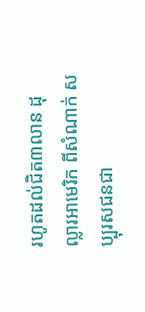រហូតដល់ជិត៣លាន ដុល្លារអាមេរិក ពីសំណាក់ សប្បុរសជនជា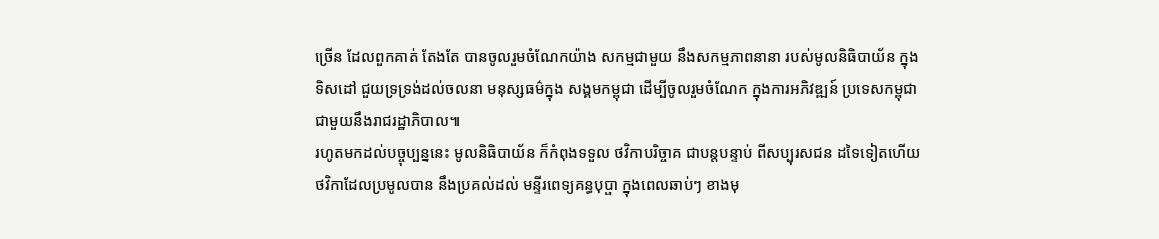ច្រើន ដែលពួកគាត់ តែងតែ បានចូលរួមចំណែកយ៉ាង សកម្មជាមួយ នឹងសកម្មភាពនានា របស់មូលនិធិបាយ័ន ក្នុងទិសដៅ ជួយទ្រទ្រង់ដល់ចលនា មនុស្សធម៌ក្នុង សង្គមកម្ពុជា ដើម្បីចូលរួមចំណែក ក្នុងការអភិវឌ្ឍន៍ ប្រទេសកម្ពុជា ជាមួយនឹងរាជរដ្ឋាភិបាល៕
រហូតមកដល់បច្ចុប្បន្ននេះ មូលនិធិបាយ័ន ក៏កំពុងទទួល ថវិកាបរិច្ចាគ ជាបន្តបន្ទាប់ ពីសប្បុរសជន ដទៃទៀតហើយ ថវិកាដែលប្រមូលបាន នឹងប្រគល់ដល់ មន្ទីរពេទ្យគន្ធបុប្ផា ក្នុងពេលឆាប់ៗ ខាងមុ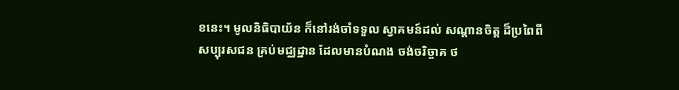ខនេះ។ មូលនិធិបាយ័ន ក៏នៅរង់ចាំទទួល ស្វាគមន៍ដល់ សណ្តានចិត្ត ដ៏ប្រពៃពីសប្បុរសជន គ្រប់មជ្ឈដ្ឋាន ដែលមានបំណង ចង់ចរិច្ចាគ ថ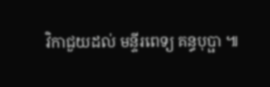វិកាជួយដល់ មន្ទីរពេទ្យ គន្ធបុប្ផា ៕